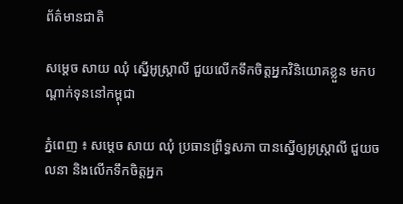ព័ត៌មានជាតិ

សម្ដេច សាយ ឈុំ ស្នើអូស្រ្តាលី ជួយលើកទឹកចិត្តអ្នកវិនិយោគខ្លួន មកបណ្តាក់ទុននៅកម្ពុជា

ភ្នំពេញ ៖ សម្តេច សាយ ឈុំ ប្រធានព្រឹទ្ធសភា បានស្នើឲ្យអូស្រ្តាលី ជួយចលនា និងលើកទឹកចិត្តអ្នក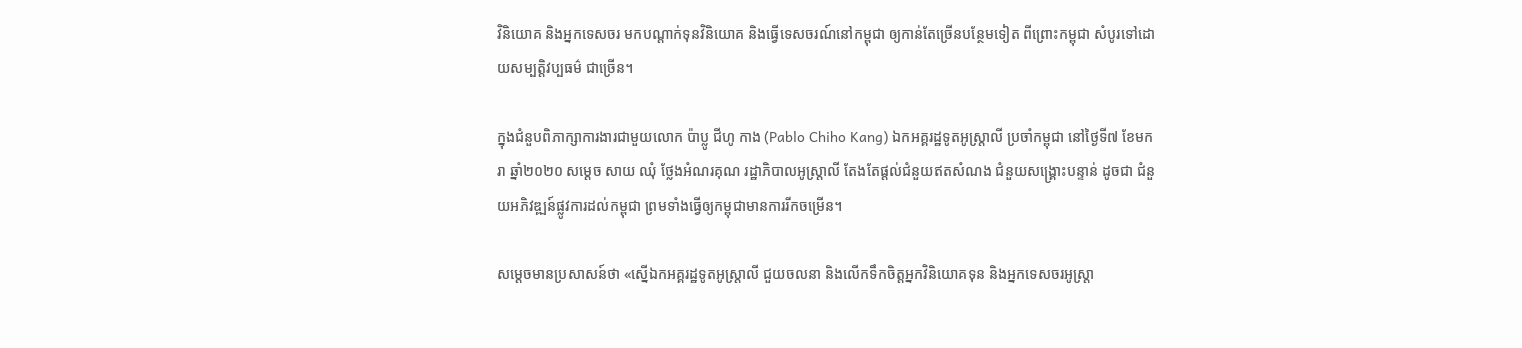វិនិយោគ និងអ្នកទេសចរ មកបណ្តាក់ទុនវិនិយោគ និងធ្វើទេសចរណ៍នៅកម្ពុជា ឲ្យកាន់តែច្រើនបន្ថែមទៀត ពីព្រោះកម្ពុជា សំបូរទៅដោយសម្បត្តិវប្បធម៌ ជាច្រើន។

ក្នុងជំនួបពិភាក្សាការងារជាមួយលោក ប៉ាប្លូ ជីហូ កាង (Pablo Chiho Kang) ឯកអគ្គរដ្ឋទូតអូស្រ្តាលី ប្រចាំកម្ពុជា នៅថ្ងៃទី៧ ខែមករា ឆ្នាំ២០២០ សម្តេច សាយ ឈុំ ថ្លែងអំណរគុណ រដ្ឋាភិបាលអូស្ដ្រាលី តែងតែផ្តល់ជំនួយឥតសំណង ជំនួយសង្រ្គោះបន្ទាន់ ដូចជា ជំនួយអភិវឌ្ឍន៍ផ្លូវការដល់កម្ពុជា ព្រមទាំងធ្វើឲ្យកម្ពុជាមានការរីកចម្រើន។

សម្ដេចមានប្រសាសន៍ថា «ស្នើឯកអគ្គរដ្ឋទូតអូស្រ្តាលី ជួយចលនា និងលើកទឹកចិត្តអ្នកវិនិយោគទុន និងអ្នកទេសចរអូស្រ្តា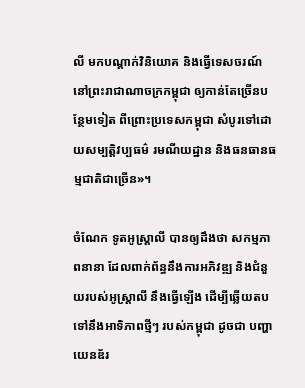លី មកបណ្តាក់វិនិយោគ និងធ្វើទេសចរណ៍ នៅព្រះរាជាណាចក្រកម្ពុជា ឲ្យកាន់តែច្រើនបន្ថែមទៀត ពីព្រោះប្រទេសកម្ពុជា សំបូរទៅដោយសម្បត្តិវប្បធម៌ រមណីយដ្ឋាន និងធនធានធម្មជាតិជាច្រើន»។

ចំណែក ទូតអូស្រ្តាលី បានឲ្យដឹងថា សកម្មភាពនានា ដែលពាក់ព័ន្ធនឹងការអភិវឌ្ឍ និងជំនួយរបស់អូស្ត្រាលី នឹងធ្វើឡើង ដើម្បីឆ្លើយតបទៅនឹងអាទិភាពថ្មីៗ របស់កម្ពុជា ដូចជា បញ្ហាយេនឌ័រ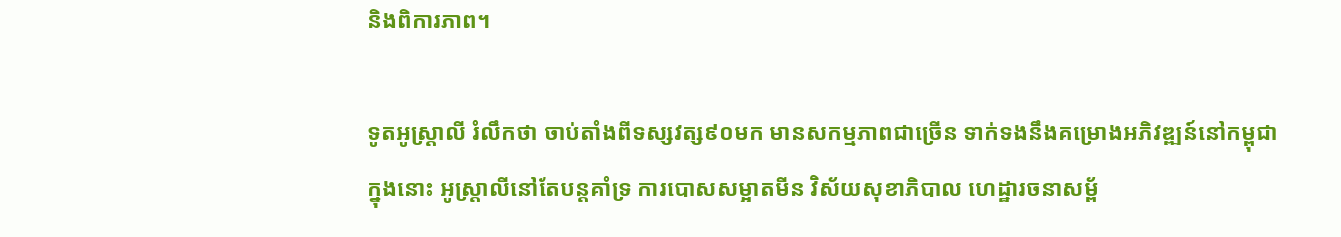និងពិការភាព។

ទូតអូស្ដ្រាលី រំលឹកថា ចាប់តាំងពីទស្សវត្ស៩០មក មានសកម្មភាពជាច្រើន ទាក់ទងនឹងគម្រោងអភិវឌ្ឍន៍នៅកម្ពុជា ក្នុងនោះ អូស្ត្រាលីនៅតែបន្តគាំទ្រ ការបោសសម្អាតមីន វិស័យសុខាភិបាល ហេដ្ឋារចនាសម្ព័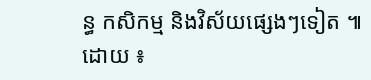ន្ធ កសិកម្ម និងវិស័យផ្សេងៗទៀត ៕ ដោយ ៖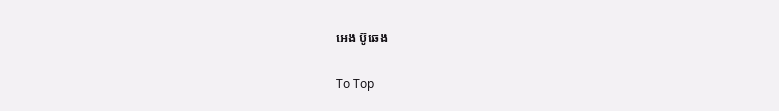អេង ប៊ូឆេង

To Top